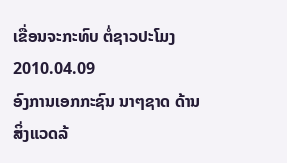ເຂື່ອນຈະກະທົບ ຕໍ່ຊາວປະໂມງ
2010.04.09
ອົງການເອກກະຊົນ ນາໆຊາດ ດ້ານສິ່ງແວດລ້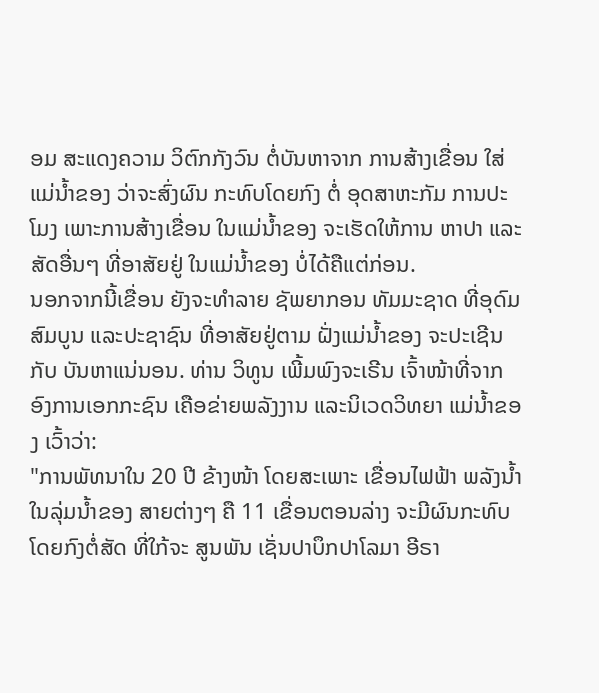ອມ ສະແດງຄວາມ ວິຕົກກັງວົນ ຕໍ່ບັນຫາຈາກ ການສ້າງເຂື່ອນ ໃສ່ແມ່ນ້ຳຂອງ ວ່າຈະສົ່ງຜົນ ກະທົບໂດຍກົງ ຕໍ່ ອຸດສາຫະກັມ ການປະໂມງ ເພາະການສ້າງເຂື່ອນ ໃນແມ່ນ້ຳຂອງ ຈະເຮັດໃຫ້ການ ຫາປາ ແລະສັດອື່ນໆ ທີ່ອາສັຍຢູ່ ໃນແມ່ນ້ຳຂອງ ບໍ່ໄດ້ຄືແຕ່ກ່ອນ.
ນອກຈາກນີ້ເຂື່ອນ ຍັງຈະທຳລາຍ ຊັພຍາກອນ ທັມມະຊາດ ທີ່ອຸດົມສົມບູນ ແລະປະຊາຊົນ ທີ່ອາສັຍຢູ່ຕາມ ຝັ່ງແມ່ນ້ຳຂອງ ຈະປະເຊີນກັບ ບັນຫາແນ່ນອນ. ທ່ານ ວິທູນ ເພີ້ມພົງຈະເຣີນ ເຈົ້າໜ້າທີ່ຈາກ ອົງການເອກກະຊົນ ເຄືອຂ່າຍພລັງງານ ແລະນິເວດວິທຍາ ແມ່ນ້ຳຂອງ ເວົ້າວ່າ:
"ການພັທນາໃນ 20 ປີ ຂ້າງໜ້າ ໂດຍສະເພາະ ເຂື່ອນໄຟຟ້າ ພລັງນ້ຳ ໃນລຸ່ມນ້ຳຂອງ ສາຍຕ່າງໆ ຄື 11 ເຂື່ອນຕອນລ່າງ ຈະມີຜົນກະທົບ ໂດຍກົງຕໍ່ສັດ ທີ່ໃກ້ຈະ ສູນພັນ ເຊັ່ນປາບຶກປາໂລມາ ອີຣາ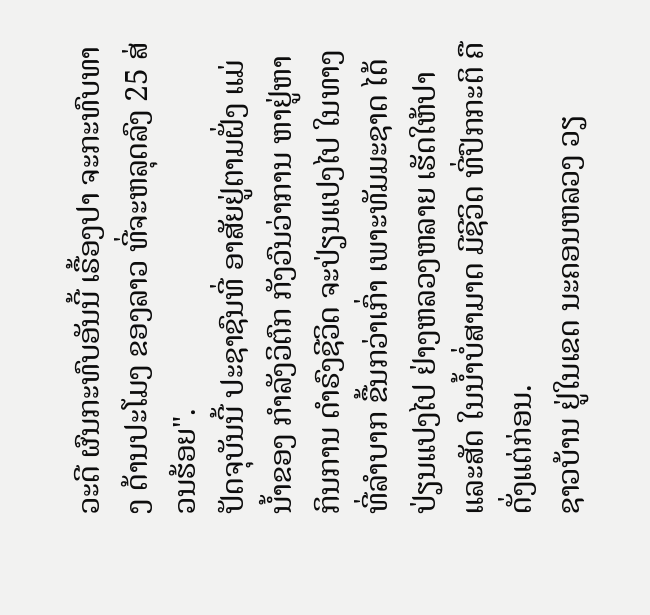ວະດີ ຜົນກະທົບອັນນີ້ ເຣື້ອງປາ ຈະກະທົບທາງ ດ້ານປະໂມງ ຂອງລາວ ທີ່ຈະຫລຸດລົງ 25 ສ່ວນຮ້ອຍ".
ປັດຈຸບັນນີ້ ປະຊາຊົນທີ່ ອາສັຍຢູ່ຕາມຝັ່ງ ແມ່ນ້ຳຂອງ ກຳລັງວິຕົກ ກັງວົນວ່າການ ຫາຢູ່ຫາກິນການ ດຳຣົງຊີວິດ ຈະປ່ຽນແປງໄປ ໃນທາງທີ່ລຳບາກ ຂື້ນກວ່າເກົ່າ ເພາະທັມມະຊາດ ໄດ້ປ່ຽນແປງໄປ ຢ່າງຫລວງຫລາຍ ເຮັດໃຫ້ປາແລະສັດ ໃນນ້ຳບໍ່ສາມາດ ມີຊີວິດ ທີ່ປົກກະຕິ ຄືດັ່ງແຕ່ກ່ອນ.
ຊາວບ້ານ ຢູ່ໃນເຂດ ນະຄອນຫລວງ ວຽ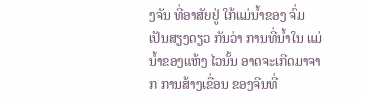ງຈັນ ທີ່ອາສັຍຢູ່ ໃກ້ແມ່ນ້ຳຂອງ ຈົ່ມເປັນສຽງດຽວ ກັນວ່າ ການທີ່ນ້ຳໃນ ແມ່ນ້ຳຂອງແຫ້ງ ໄວນັ້ນ ອາດຈະເກີດມາຈາກ ການສ້າງເຂື່ອນ ຂອງຈີນທີ່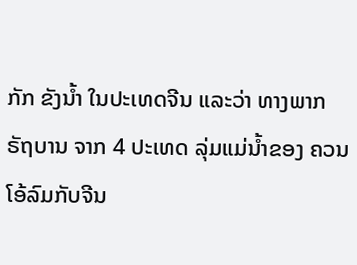ກັກ ຂັງນ້ຳ ໃນປະເທດຈີນ ແລະວ່າ ທາງພາກຣັຖບານ ຈາກ 4 ປະເທດ ລຸ່ມແມ່ນ້ຳຂອງ ຄວນໂອ້ລົມກັບຈີນ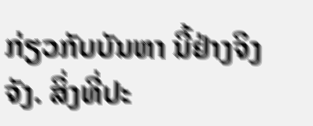ກ່ຽວກັບບັນຫາ ນີ້ຢ່າງຈິງຈັງ. ສິ່ງທີ່ປະ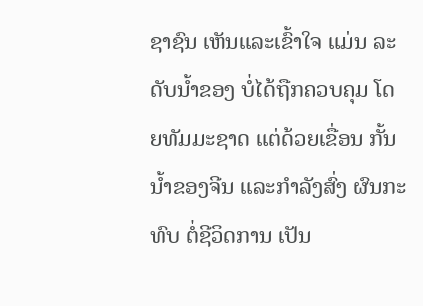ຊາຊົນ ເຫັນແລະເຂົ້າໃຈ ແມ່ນ ລະດັບນ້ຳຂອງ ບໍ່ໄດ້ຖືກຄວບຄຸມ ໂດຍທັມມະຊາດ ແຕ່ດ້ວຍເຂື່ອນ ກັ້ນນ້ຳຂອງຈີນ ແລະກຳລັງສົ່ງ ຜົນກະທົບ ຕໍ່ຊີວິດການ ເປັນ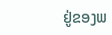ຢູ່ຂອງພ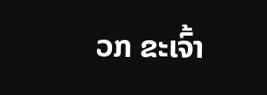ວກ ຂະເຈົ້າ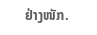ຢ່າງໜັກ.